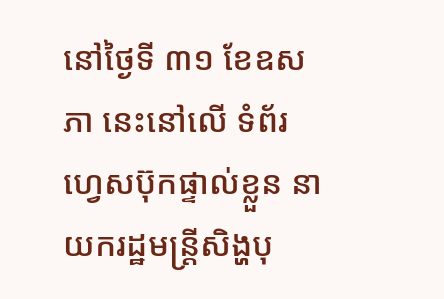នៅថ្ងៃទី ៣១ ខែឧសភា នេះនៅលើ ទំព័រ ហ្វេសប៊ុកផ្ទាល់ខ្លួន នាយករដ្ឋមន្ត្រីសិង្ហបុ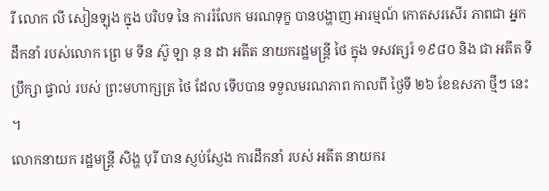រី លោក លី សៀនឡុង ក្នុង បរិបទ នៃ ការរំលែក មរណទុក្ខ បានបង្ហាញ អារម្មណ៍ កោតសរសើរ ភាពជា អ្នកដឹកនាំ របស់លោក ព្រេ ម ទីន ស៊ូ ឡា នុ ន ដា អតីត នាយករដ្ឋមន្ត្រី ថៃ ក្នុង ទសវត្សរ៍ ១៩៨០ និង ជា អតីត ទីប្រឹក្សា ផ្ទាល់ របស់ ព្រះមហាក្សត្រ ថៃ ដែល ទើបបាន ទទួលមរណភាព កាលពី ថ្ងៃទី ២៦ ខែឧសភា ថ្មីៗ នេះ ។
លោកនាយក រដ្ឋមន្ត្រី សិង្ហ បុរី បាន ស្ញប់ស្ញែង ការដឹកនាំ របស់ អតីត នាយករ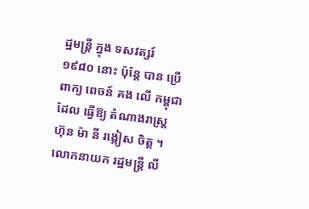ដ្ឋមន្ត្រី ក្នុង ទសវត្សរ៍ ១៩៨០ នោះ ប៉ុន្តែ បាន ប្រើពាក្យ ពេចន៍ គង លើ កម្ពុជា ដែល ធ្វើឱ្យ តំណាងរាស្ត្រ ហ៊ុន ម៉ា នី រង្កៀស ចិត្ត ។
លោកនាយក រដ្ឋមន្ត្រី លី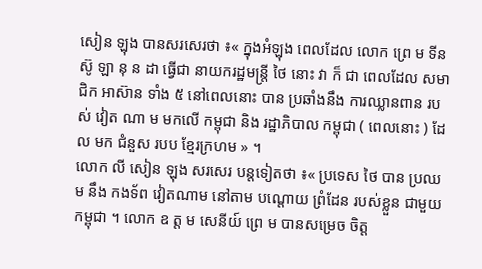សៀន ឡុង បានសរសេរថា ៖« ក្នុងអំឡុង ពេលដែល លោក ព្រេ ម ទីន ស៊ូ ឡា នុ ន ដា ធ្វើជា នាយករដ្ឋមន្ត្រី ថៃ នោះ វា ក៏ ជា ពេលដែល សមាជិក អាស៊ាន ទាំង ៥ នៅពេលនោះ បាន ប្រឆាំងនឹង ការឈ្លានពាន របស់ វៀត ណា ម មកលើ កម្ពុជា និង រដ្ឋាភិបាល កម្ពុជា ( ពេលនោះ ) ដែល មក ជំនួស របប ខ្មែរក្រហម » ។
លោក លី សៀន ឡុង សរសេរ បន្តទៀតថា ៖« ប្រទេស ថៃ បាន ប្រឈម នឹង កងទ័ព វៀតណាម នៅតាម បណ្តោយ ព្រំដែន របស់ខ្លួន ជាមួយ កម្ពុជា ។ លោក ឧ ត្ត ម សេនីយ៍ ព្រេ ម បានសម្រេច ចិត្ត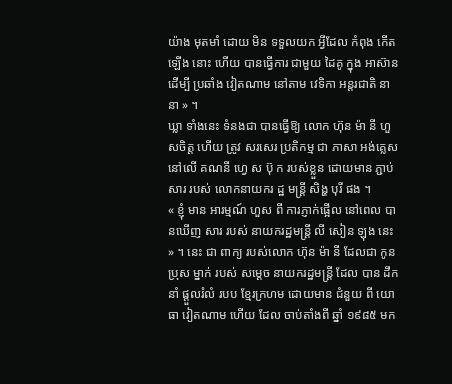យ៉ាង មុតមាំ ដោយ មិន ទទួលយក អ្វីដែល កំពុង កើតឡើង នោះ ហើយ បានធ្វើការ ជាមួយ ដៃគូ ក្នុង អាស៊ាន ដើម្បី ប្រឆាំង វៀតណាម នៅតាម វេទិកា អន្តរជាតិ នានា » ។
ឃ្លា ទាំងនេះ ទំនងជា បានធ្វើឱ្យ លោក ហ៊ុន ម៉ា នី ហួសចិត្ត ហើយ ត្រូវ សរសេរ ប្រតិកម្ម ជា ភាសា អង់គ្លេស នៅលើ គណនី ហ្វេ ស ប៊ុ ក របស់ខ្លួន ដោយមាន ភ្ជាប់ សារ របស់ លោកនាយករ ដ្ឋ មន្ត្រី សិង្ហ បុរី ផង ។
« ខ្ញុំ មាន អារម្មណ៍ ហួស ពី ការភ្ញាក់ផ្អើល នៅពេល បានឃើញ សារ របស់ នាយករដ្ឋមន្ត្រី លី សៀន ឡុង នេះ » ។ នេះ ជា ពាក្យ របស់លោក ហ៊ុន ម៉ា នី ដែលជា កូនប្រុស ម្នាក់ របស់ សម្តេច នាយករដ្ឋមន្ត្រី ដែល បាន ដឹកនាំ ផ្តួលរំលំ របប ខ្មែរក្រហម ដោយមាន ជំនួយ ពី យោធា វៀតណាម ហើយ ដែល ចាប់តាំងពី ឆ្នាំ ១៩៨៥ មក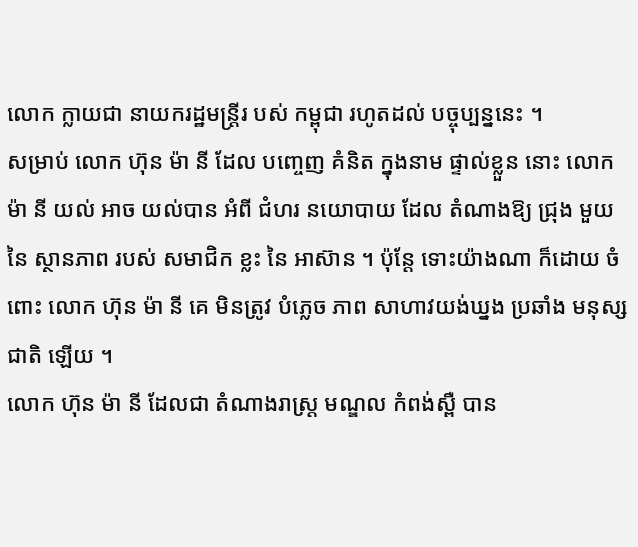លោក ក្លាយជា នាយករដ្ឋមន្ត្រីរ បស់ កម្ពុជា រហូតដល់ បច្ចុប្បន្ននេះ ។
សម្រាប់ លោក ហ៊ុន ម៉ា នី ដែល បញ្ចេញ គំនិត ក្នុងនាម ផ្ទាល់ខ្លួន នោះ លោក ម៉ា នី យល់ អាច យល់បាន អំពី ជំហរ នយោបាយ ដែល តំណាងឱ្យ ជ្រុង មួយ នៃ ស្ថានភាព របស់ សមាជិក ខ្លះ នៃ អាស៊ាន ។ ប៉ុន្តែ ទោះយ៉ាងណា ក៏ដោយ ចំពោះ លោក ហ៊ុន ម៉ា នី គេ មិនត្រូវ បំភ្លេច ភាព សាហាវយង់ឃ្នង ប្រឆាំង មនុស្សជាតិ ឡើយ ។
លោក ហ៊ុន ម៉ា នី ដែលជា តំណាងរាស្ត្រ មណ្ឌល កំពង់ស្ពឺ បាន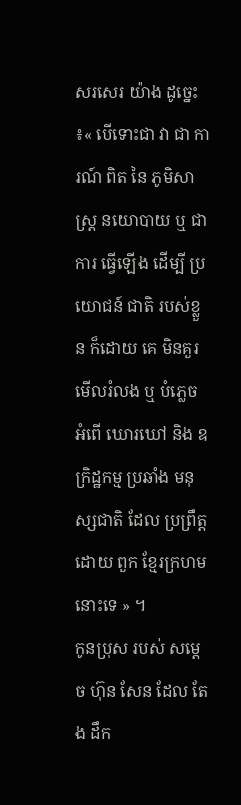សរសេរ យ៉ាង ដូច្នេះ ៖« បើទោះជា វា ជា ការណ៍ ពិត នៃ ភូមិសាស្ត្រ នយោបាយ ឬ ជាការ ធ្វើឡើង ដើម្បី ប្រយោជន៍ ជាតិ របស់ខ្លួន ក៏ដោយ គេ មិនគួរ មើលរំលង ឬ បំភ្លេច អំពើ ឃោរឃៅ និង ឧក្រិដ្ឋកម្ម ប្រឆាំង មនុស្សជាតិ ដែល ប្រព្រឹត្ត ដោយ ពួក ខ្មែរក្រហម នោះទេ » ។
កូនប្រុស របស់ សម្តេច ហ៊ុន សែន ដែល តែង ដឹក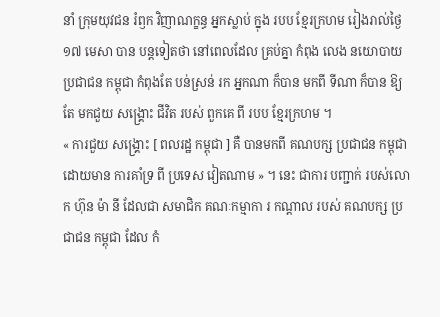នាំ ក្រុមយុវជន រំឭក វិញាណក្ខន្ធ អ្នកស្លាប់ ក្នុង របប ខ្មែរក្រហម រៀងរាល់ថ្ងៃ ១៧ មេសា បាន បន្តទៀតថា នៅពេលដែល គ្រប់គ្នា កំពុង លេង នយោបាយ ប្រជាជន កម្ពុជា កំពុងតែ បន់ស្រន់ រក អ្នកណា ក៏បាន មកពី ទីណា ក៏បាន ឱ្យតែ មកជួយ សង្គ្រោះ ជីវិត របស់ ពួកគេ ពី របប ខ្មែរក្រហម ។
« ការជួយ សង្គ្រោះ [ ពលរដ្ឋ កម្ពុជា ] គឺ បានមកពី គណបក្ស ប្រជាជន កម្ពុជា ដោយមាន ការគាំទ្រ ពី ប្រទេស វៀតណាម » ។ នេះ ជាការ បញ្ជាក់ របស់លោក ហ៊ុន ម៉ា នី ដែលជា សមាជិក គណៈកម្មាកា រ កណ្តាល របស់ គណបក្ស ប្រជាជន កម្ពុជា ដែល កំ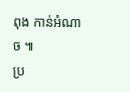ពុង កាន់អំណាច ៕
ប្រ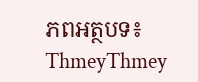ភពអត្ថបទ៖ ThmeyThmey